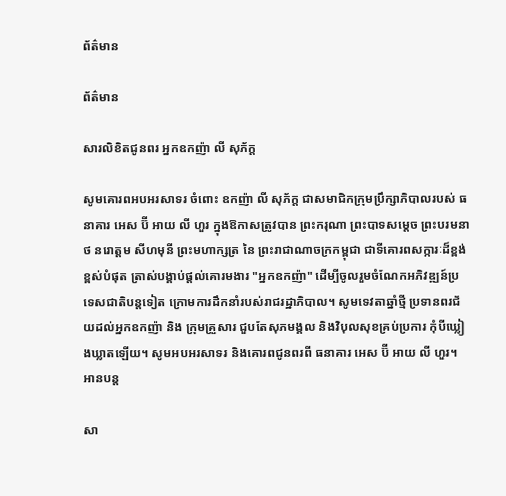ព័ត៌មាន

ព័ត៌មាន

សារលិខិតជូនពរ អ្នកឧកញ៉ា លី សុភ័ក្ត

សូមគោរពអបអរសាទរ ចំពោះ ឧកញ៉ា លី សុភ័ក្ត ជាសមាជិកក្រុមប្រឹក្សាភិបាលរបស់ ធនាគារ អេស ប៊ី អាយ លី ហួរ ក្នុងឱកាសត្រូវបាន ព្រះករុណា ព្រះបាទសម្ដេច ព្រះបរមនាថ នរោត្តម សីហមុនី ព្រះមហាក្សត្រ នៃ ព្រះរាជាណាចក្រកម្ពុជា ជាទីគោរពសក្ការៈដ៏ខ្ពង់ខ្ពស់បំផុត ត្រាស់បង្គាប់ផ្ដល់គោរមងារ "អ្នកឧកញ៉ា" ដើម្បីចូលរួមចំណែកអភិវឌ្ឍន៍ប្រទេសជាតិបន្តទៀត ក្រោមការដឹកនាំរបស់រាជរដ្ឋាភិបាល។ សូមទេវតាឆ្នាំថ្មី ប្រទានពរជ័យដល់អ្នកឧកញ៉ា និង ក្រុមគ្រួសារ ជួបតែសុភមង្គល និងវិបុលសុខគ្រប់ប្រការ កុំបីឃ្លៀងឃ្លាតឡើយ។ សូមអបអរសាទរ និងគោរពជូនពរពី ធនាគារ អេស ប៊ី អាយ លី ហួរ។
អានបន្ត

សា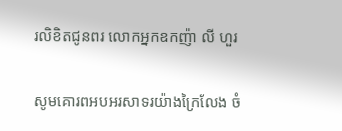រលិខិតជូនពរ លោកអ្នកឧកញ៉ា លី ហួរ

សូមគោរពអបអរសាទរយ៉ាងក្រៃលែង ចំ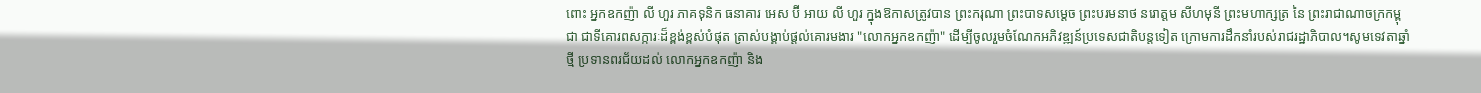ពោះ អ្នកឧកញ៉ា លី ហួរ ភាគទុនិក ធនាគារ អេស ប៊ី អាយ លី ហួរ ក្នុងឱកាសត្រូវបាន ព្រះករុណា ព្រះបាទសម្ដេច ព្រះបរមនាថ នរោត្តម សីហមុនី ព្រះមហាក្សត្រ នៃ ព្រះរាជាណាចក្រកម្ពុជា ជាទីគោរពសក្ការៈដ៏ខ្ពង់ខ្ពស់បំផុត ត្រាស់បង្គាប់ផ្ដល់គោរមងារ "លោកអ្នកឧកញ៉ា" ដើម្បីចូលរួមចំណែកអភិវឌ្ឍន៍ប្រទេសជាតិបន្តទៀត ក្រោមការដឹកនាំរបស់រាជរដ្ឋាភិបាល។សូមទេវតាឆ្នាំថ្មី ប្រទានពរជ័យដល់ លោកអ្នកឧកញ៉ា និង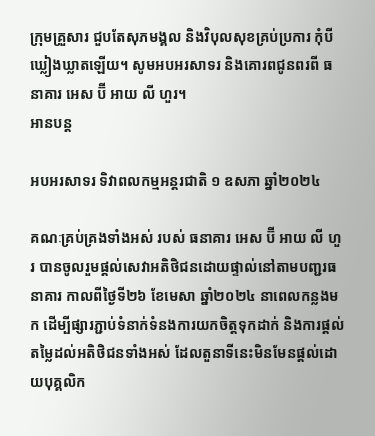ក្រុមគ្រួសារ ជួបតែសុភមង្គល និងវិបុលសុខគ្រប់ប្រការ កុំបីឃ្លៀងឃ្លាតឡើយ។ សូមអបអរសាទរ និងគោរពជូនពរពី ធនាគារ អេស ប៊ី អាយ លី ហួរ។
អានបន្ត

អបអរសាទរ ទិវាពលកម្មអន្តរជាតិ ១ ឧសភា ឆ្នាំ២០២៤

គណៈគ្រប់គ្រងទាំងអស់ របស់ ធនាគារ អេស ប៊ី អាយ លី ហួរ បានចូលរួមផ្តល់សេវាអតិថិជនដោយផ្ទាល់នៅតាមបញ្ជរធនាគារ កាលពីថ្ងៃទី២៦ ខែមេសា ឆ្នាំ២០២៤ នាពេលកន្លងមក ដើម្បីផ្សារភ្ជាប់ទំនាក់ទំនងការយកចិត្តទុកដាក់ និងការផ្តល់តម្លៃដល់អតិថិជនទាំងអស់ ដែលតួនាទីនេះមិនមែនផ្តល់ដោយបុគ្គលិក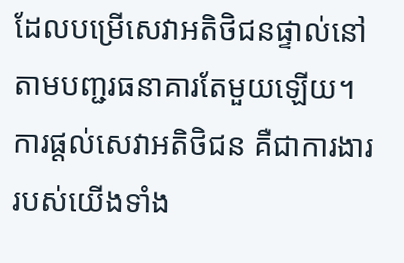ដែលបម្រើសេវាអតិថិជនផ្ទាល់នៅតាមបញ្ជរធនាគារតែមួយឡើយ។ ការផ្តល់សេវាអតិថិជន គឺជាការងាររបស់យើងទាំង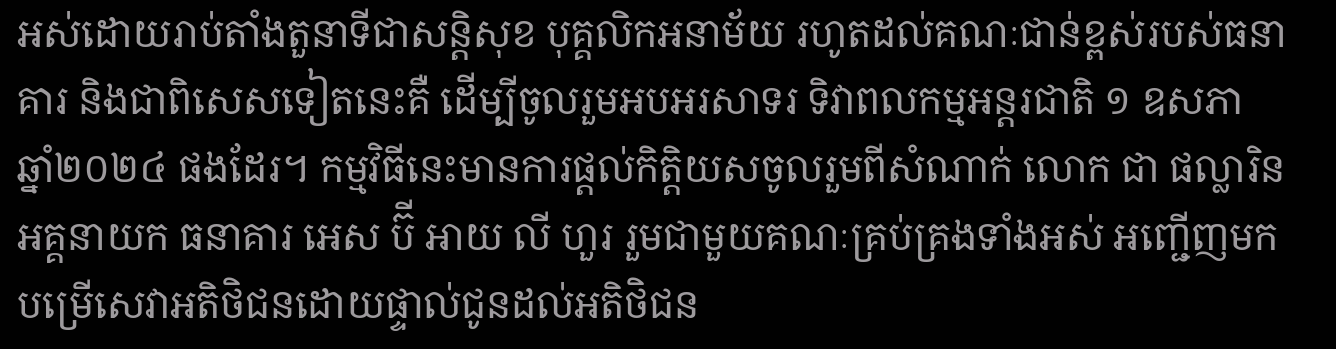អស់ដោយរាប់តាំងតួនាទីជាសន្តិសុខ បុគ្គលិកអនាម័យ រហូតដល់គណៈជាន់ខ្ពស់របស់ធនាគារ និងជាពិសេសទៀតនេះគឺ ដើម្បីចូលរួមអបអរសាទរ ទិវាពលកម្មអន្តរជាតិ ១ ឧសភា ឆ្នាំ២០២៤ ផងដែរ។ កម្មវិធីនេះមានការផ្តល់កិត្តិយសចូលរួមពីសំណាក់ លោក ជា ផល្លារិន អគ្គនាយក ធនាគារ អេស ប៊ី អាយ លី ហួរ រួមជាមួយគណៈគ្រប់គ្រងទាំងអស់ អញ្ជើញមកបម្រើសេវាអតិថិជនដោយផ្ទាល់ជូនដល់អតិថិជន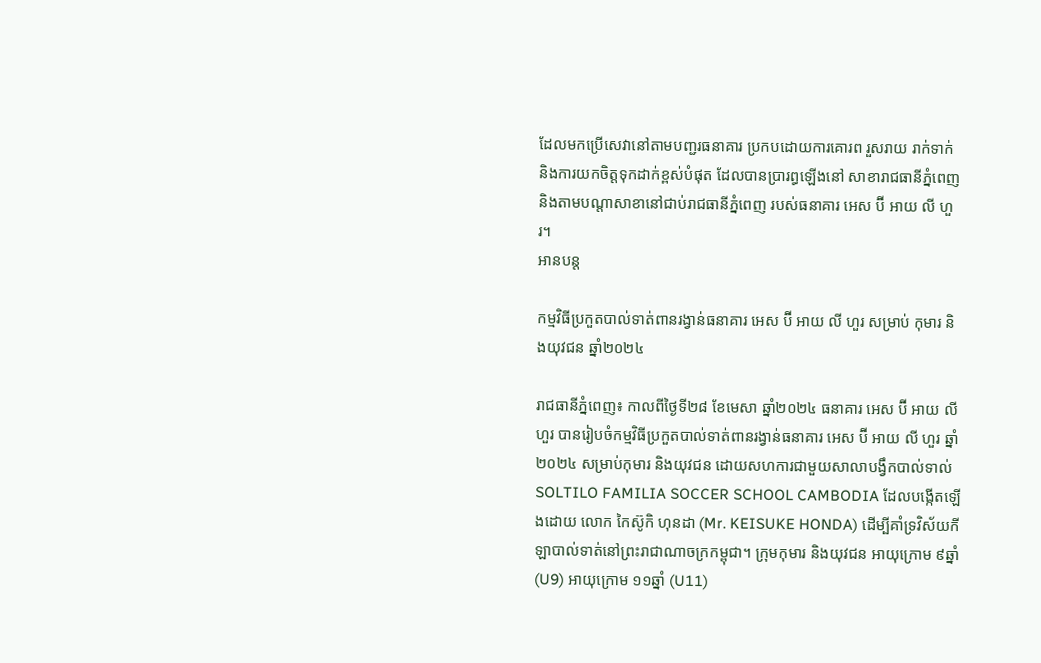ដែលមកប្រើសេវានៅតាមបញ្ជរធនាគារ ប្រកបដោយការគោរព រួសរាយ រាក់ទាក់ និងការយកចិត្តទុកដាក់ខ្ពស់បំផុត ដែលបានប្រារព្ធឡើងនៅ សាខារាជធានីភ្នំពេញ និងតាមបណ្តាសាខានៅជាប់រាជធានីភ្នំពេញ របស់ធនាគារ អេស ប៊ី អាយ លី ហួរ។
អានបន្ត

កម្មវិធីប្រកួតបាល់ទាត់ពានរង្វាន់ធនាគារ អេស ប៊ី អាយ លី ហួរ សម្រាប់ កុមារ និងយុវជន ឆ្នាំ២០២៤

រាជធានីភ្នំពេញ៖ កាលពីថ្ងៃទី២៨ ខែមេសា ឆ្នាំ២០២៤ ធនាគារ អេស ប៊ី អាយ លី ហួរ បានរៀបចំកម្មវិធីប្រកួតបាល់ទាត់ពានរង្វាន់ធនាគារ អេស ប៊ី អាយ លី ហួរ ឆ្នាំ២០២៤ សម្រាប់កុមារ និងយុវជន ដោយសហការជាមួយសាលាបង្វឹកបាល់ទាល់ SOLTILO FAMILIA SOCCER SCHOOL CAMBODIA ដែលបង្កើតឡើងដោយ លោក កៃស៊ូកិ ហុនដា (Mr. KEISUKE HONDA) ដើម្បីគាំទ្រវិស័យកីឡាបាល់ទាត់នៅព្រះរាជាណាចក្រកម្ពុជា។ ក្រុមកុមារ និងយុវជន អាយុក្រោម ៩ឆ្នាំ (U9) អាយុក្រោម ១១ឆ្នាំ (U11)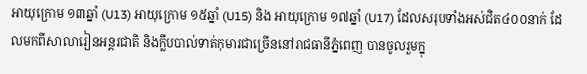អាយុក្រោម ១៣ឆ្នាំ (U13) អាយុក្រោម ១៥ឆ្នាំ (U15) និង អាយុក្រោម ១៧ឆ្នាំ (U17) ដែលសរុបទាំងអស់ជិត៤០០នាក់ ដែលមកពីសាលារៀនអន្តរជាតិ និងក្លឹបបាល់ទាត់កុមារជាច្រើននៅរាជធានីភ្នំពេញ បានចូលរួមក្នុ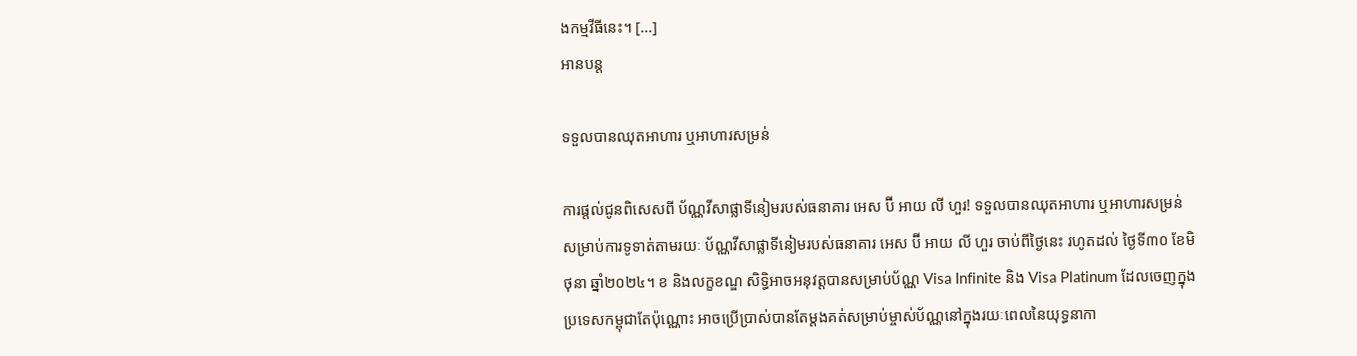ងកម្មវីធីនេះ។ [...]
អានបន្ត

ទទួលបានឈុតអាហារ ឬអាហារសម្រន់

ការផ្តល់ជូនពិសេសពី ប័ណ្ណវីសាផ្លាទីនៀមរបស់ធនាគារ អេស ប៊ី អាយ លី ហួរ! ទទួលបានឈុតអាហារ ឬអាហារសម្រន់ សម្រាប់ការទូទាត់តាមរយៈ ប័ណ្ណវីសាផ្លាទីនៀមរបស់ធនាគារ អេស ប៊ី អាយ លី ហួរ ចាប់ពីថ្ងៃនេះ រហូតដល់ ថ្ងៃទី៣០ ខែមិថុនា ឆ្នាំ២០២៤។ ខ និងលក្ខខណ្ឌ សិទ្ធិអាចអនុវត្តបានសម្រាប់ប័ណ្ណ Visa Infinite និង Visa Platinum ដែលចេញក្នុងប្រទេសកម្ពុជាតែប៉ុណ្ណោះ អាចប្រើប្រាស់បានតែម្តងគត់សម្រាប់ម្ចាស់ប័ណ្ណនៅក្នុងរយៈពេលនៃយុទ្ធនាកា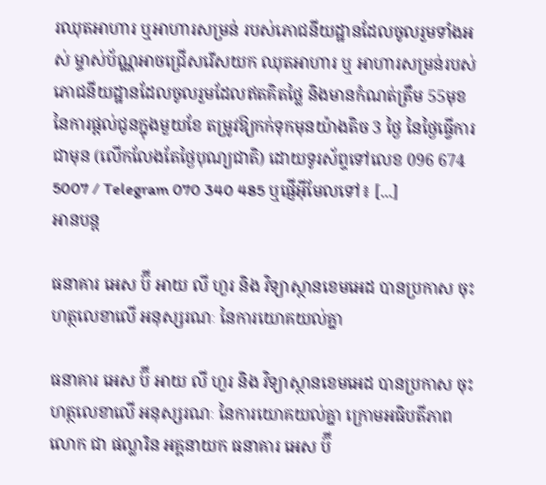រឈុតអាហារ ឬអាហារសម្រន់ របស់ភោជនីយដ្ឋានដែលចូលរួមទាំងអស់ ម្ចាស់ប័ណ្ណអាចជ្រើសរើសយក ឈុតអាហារ ឬ អាហារសម្រន់របស់ភោជនីយដ្ឋានដែលចូលរួមដែលឥតគិតថ្លៃ និងមានកំណត់ត្រឹម 55មុខ នៃការផ្តល់ជូនក្នុងមួយខែ តម្រូវឱ្យកក់ទុកមុនយ៉ាងតិច 3 ថ្ងៃ នៃថ្ងៃធ្វើការជាមុន (លើកលែងតែថ្ងៃបុណ្យជាតិ) ដោយទូរស័ព្ទទៅលេខ 096 674 5007 / Telegram 070 340 485 ឬផ្ញើអ៊ីមែលទៅ៖ [...]
អានបន្ត

ធនាគារ អេស ប៊ី អាយ លី ហួរ និង វិទ្យាស្ថានខេមអេដ បានប្រកាស ចុះហត្ថលេខាលើ អនុស្សរណៈ នៃការយោគយល់គ្នា

ធនាគារ អេស ប៊ី អាយ លី ហួរ និង វិទ្យាស្ថានខេមអេដ បានប្រកាស ចុះហត្ថលេខាលើ អនុស្សរណៈ នៃការយោគយល់គ្នា ក្រោមអធិបតីភាព លោក ជា ផល្លារិន អគ្គនាយក ធនាគារ អេស ប៊ី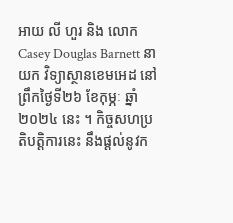អាយ លី ហួរ និង លោក Casey Douglas Barnett នាយក វិទ្យាស្ថានខេមអេដ នៅព្រឹកថ្ងៃទី២៦ ខែកុម្ភៈ ឆ្នាំ២០២៤ នេះ ។ កិច្ចសហប្រតិបត្តិការនេះ នឹងផ្តល់នូវក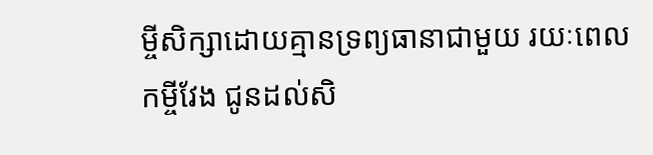ម្ចីសិក្សាដោយគ្មានទ្រព្យធានាជាមួយ រយៈពេលកម្ចីវែង ជូនដល់សិ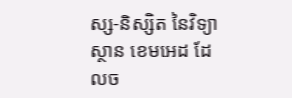ស្ស-និស្សិត នៃវិទ្យាស្ថាន ខេមអេដ ដែលច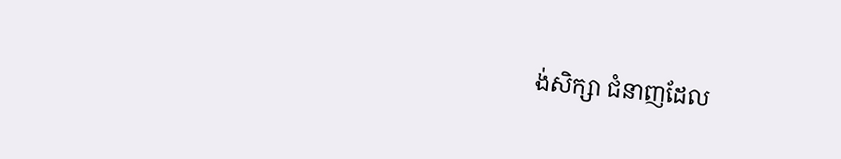ង់សិក្សា ជំនាញដែល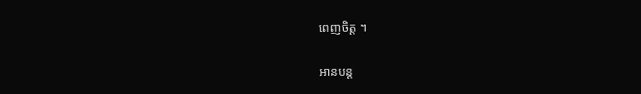ពេញចិត្ត ។

អានបន្ត